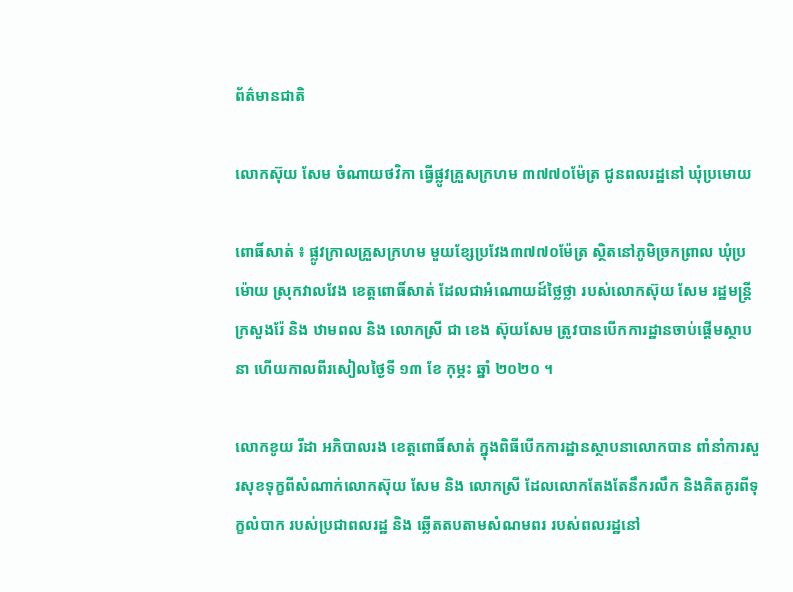ព័ត៌មានជាតិ

លោកស៊ុយ សែម ចំណាយថវិកា ធ្វើផ្លូវគ្រួសក្រហម ៣៧៧០ម៉ែត្រ ជូនពលរដ្ឋនៅ ឃុំប្រមោយ

ពោធិ៍សាត់ ៖ ផ្លូវក្រាលគ្រួសក្រហម មួយខ្សែប្រវែង៣៧៧០ម៉ែត្រ ស្ថិតនៅភូមិច្រកព្រាល ឃុំប្រម៉ោយ ស្រុកវាលវែង ខេត្តពោធិ៍សាត់ ដែលជាអំណោយដ៍ថ្លៃថ្លា របស់លោកស៊ុយ សែម រដ្ឋមន្ត្រីក្រសួងរ៉ែ និង ឋាមពល និង លោកស្រី ជា ខេង ស៊ុយសែម ត្រូវបានបើកការដ្ឋានចាប់ផ្តើមស្ថាបនា ហើយកាលពីរសៀលថ្ងៃទី ១៣ ខែ កុម្ភះ ឆ្នាំ ២០២០ ។

លោកខូយ រីដា អភិបាលរង ខេត្តពោធិ៍សាត់ ក្នុងពិធីបើកការដ្ឋានស្ថាបនាលោកបាន ពាំនាំការសួរសុខទុក្ខពីសំណាក់លោកស៊ុយ សែម និង លោកស្រី ដែលលោកតែងតែនឹករលឹក និងគិតគូរពីទុក្ខលំបាក របស់ប្រជាពលរដ្ឋ និង ឆ្លើតតបតាមសំណមពរ របស់ពលរដ្ឋនៅ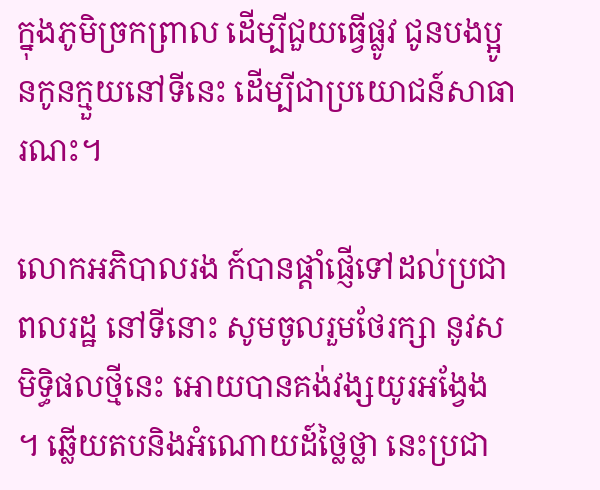ក្នុងភូមិច្រកព្រាល ដើម្បីជួយធ្វើផ្លូវ ជូនបងប្អូនកូនក្មួយនៅទីនេះ ដើម្បីជាប្រយោជន៍សាធារណះ។

លោកអភិបាលរង ក៍បានផ្តាំផ្ញើទៅដល់ប្រជាពលរដ្ឋ នៅទីនោះ សូមចូលរួមថែរក្សា នូវសមិទ្ធិផលថ្មីនេះ អោយបានគង់វង្សយូរអង្វែង ។ ឆ្លើយតបនិងអំណោយដ៍ថ្លៃថ្លា នេះប្រជា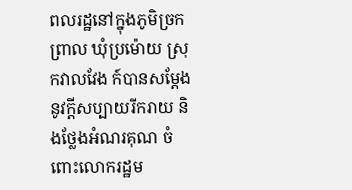ពលរដ្ឋនៅក្នុងភូមិច្រកព្រាល ឃុំប្រម៉ោយ ស្រុកវាលវែង ក៍បានសម្តែងនូវក្តីសប្បាយរីករាយ និងថ្លែងអំណរគុណ ចំពោះលោករដ្ឋម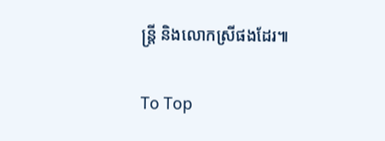ន្ត្រី និងលោកស្រីផងដែរ៕

To Top